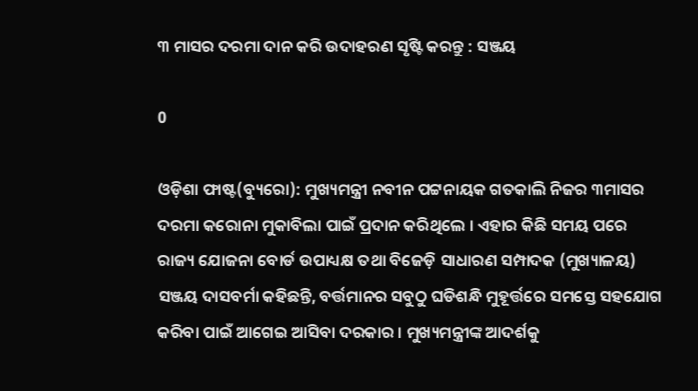୩ ମାସର ଦରମା ଦାନ କରି ଉଦାହରଣ ସୃଷ୍ଟି କରନ୍ତୁ : ସଞ୍ଜୟ

0

ଓଡ଼ିଶା ଫାଷ୍ଟ(ବ୍ୟୁରୋ): ମୁଖ୍ୟମନ୍ତ୍ରୀ ନବୀନ ପଟ୍ଟନାୟକ ଗତକାଲି ନିଜର ୩ମାସର ଦରମା କରୋନା ମୁକାବିଲା ପାଇଁ ପ୍ରଦାନ କରିଥିଲେ । ଏହାର କିଛି ସମୟ ପରେ ରାଜ୍ୟ ଯୋଜନା ବୋର୍ଡ ଉପାଧ୍ୟକ୍ଷ ତଥା ବିଜେଡ଼ି ସାଧାରଣ ସମ୍ପାଦକ (ମୁଖ୍ୟାଳୟ) ସଞ୍ଜୟ ଦାସବର୍ମା କହିଛନ୍ତି, ବର୍ତ୍ତମାନର ସବୁଠୁ ଘଡିଶନ୍ଧି ମୁହୂର୍ତ୍ତରେ ସମସ୍ତେ ସହଯୋଗ କରିବା ପାଇଁ ଆଗେଇ ଆସିବା ଦରକାର । ମୁଖ୍ୟମନ୍ତ୍ରୀଙ୍କ ଆଦର୍ଶକୁ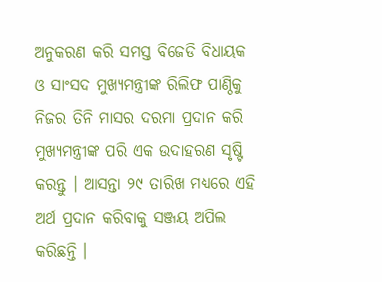ଅନୁକରଣ କରି ସମସ୍ତ ବିଜେଡି ବିଧାୟକ ଓ ସାଂସଦ ମୁଖ୍ୟମନ୍ତ୍ରୀଙ୍କ ରିଲିଫ ପାଣ୍ଠିକୁ ନିଜର ତିନି ମାସର ଦରମା ପ୍ରଦାନ କରି ମୁଖ୍ୟମନ୍ତ୍ରୀଙ୍କ ପରି ଏକ ଉଦାହରଣ ସୃଷ୍ଟି କରନ୍ତୁ । ଆସନ୍ତା ୨୯ ତାରିଖ ମଧ୍ୟରେ ଏହି ଅର୍ଥ ପ୍ରଦାନ କରିବାକୁ ସଞ୍ଜୟ ଅପିଲ କରିଛନ୍ତି ।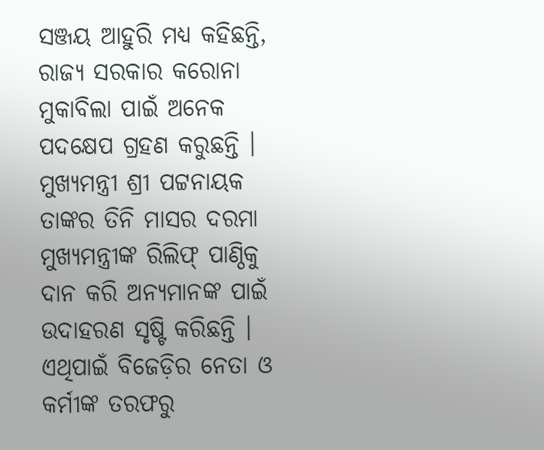ସଞ୍ଜୟ ଆହୁରି ମଧ୍ୟ କହିଛନ୍ତି, ରାଜ୍ୟ ସରକାର କରୋନା ମୁକାବିଲା ପାଇଁ ଅନେକ ପଦକ୍ଷେପ ଗ୍ରହଣ କରୁଛନ୍ତି । ମୁଖ୍ୟମନ୍ତ୍ରୀ ଶ୍ରୀ ପଟ୍ଟନାୟକ ତାଙ୍କର ତିନି ମାସର ଦରମା ମୁଖ୍ୟମନ୍ତ୍ରୀଙ୍କ ରିଲିଫ୍ ପାଣ୍ଠିକୁ ଦାନ କରି ଅନ୍ୟମାନଙ୍କ ପାଇଁ ଉଦାହରଣ ସୃଷ୍ଟି କରିଛନ୍ତି । ଏଥିପାଇଁ ବିଜେଡ଼ିର ନେତା ଓ କର୍ମୀଙ୍କ ତରଫରୁ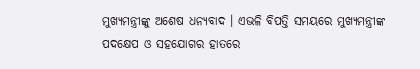ମୁଖ୍ୟମନ୍ତ୍ରୀଙ୍କୁ ଅଶେଷ ଧନ୍ୟବାଦ । ଏଭଳି ବିପତ୍ତି ସମୟରେ ମୁଖ୍ୟମନ୍ତ୍ରୀଙ୍କ ପଦକ୍ଷେପ ଓ ସହଯୋଗର ହାତରେ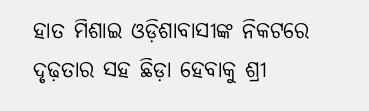ହାତ ମିଶାଇ ଓଡ଼ିଶାବାସୀଙ୍କ ନିକଟରେ ଦୃଢ଼ତାର ସହ ଛିଡ଼ା ହେବାକୁ ଶ୍ରୀ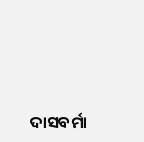ଦାସବର୍ମା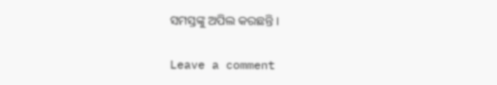ସମସ୍ତଙ୍କୁ ଅପିଲ କରଛନ୍ତି ।

Leave a comment